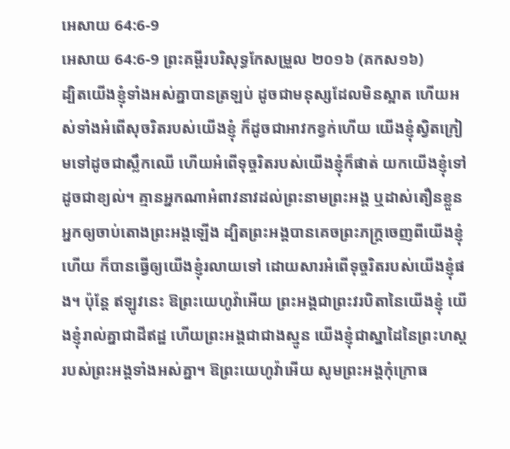អេសាយ 64:6-9
អេសាយ 64:6-9 ព្រះគម្ពីរបរិសុទ្ធកែសម្រួល ២០១៦ (គកស១៦)
ដ្បិតយើងខ្ញុំទាំងអស់គ្នាបានត្រឡប់ ដូចជាមនុស្សដែលមិនស្អាត ហើយអស់ទាំងអំពើសុចរិតរបស់យើងខ្ញុំ ក៏ដូចជាអាវកខ្វក់ហើយ យើងខ្ញុំស្វិតក្រៀមទៅដូចជាស្លឹកឈើ ហើយអំពើទុច្ចរិតរបស់យើងខ្ញុំក៏ផាត់ យកយើងខ្ញុំទៅដូចជាខ្យល់។ គ្មានអ្នកណាអំពាវនាវដល់ព្រះនាមព្រះអង្គ ឬដាស់តឿនខ្លួនអ្នកឲ្យចាប់តោងព្រះអង្គឡើង ដ្បិតព្រះអង្គបានគេចព្រះភក្ត្រចេញពីយើងខ្ញុំហើយ ក៏បានធ្វើឲ្យយើងខ្ញុំរលាយទៅ ដោយសារអំពើទុច្ចរិតរបស់យើងខ្ញុំផង។ ប៉ុន្តែ ឥឡូវនេះ ឱព្រះយេហូវ៉ាអើយ ព្រះអង្គជាព្រះវរបិតានៃយើងខ្ញុំ យើងខ្ញុំរាល់គ្នាជាដីឥដ្ឋ ហើយព្រះអង្គជាជាងស្មូន យើងខ្ញុំជាស្នាដៃនៃព្រះហស្តរបស់ព្រះអង្គទាំងអស់គ្នា។ ឱព្រះយេហូវ៉ាអើយ សូមព្រះអង្គកុំក្រោធ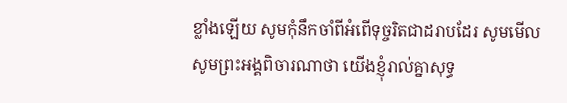ខ្លាំងឡើយ សូមកុំនឹកចាំពីអំពើទុច្ចរិតជាដរាបដែរ សូមមើល សូមព្រះអង្គពិចារណាថា យើងខ្ញុំរាល់គ្នាសុទ្ធ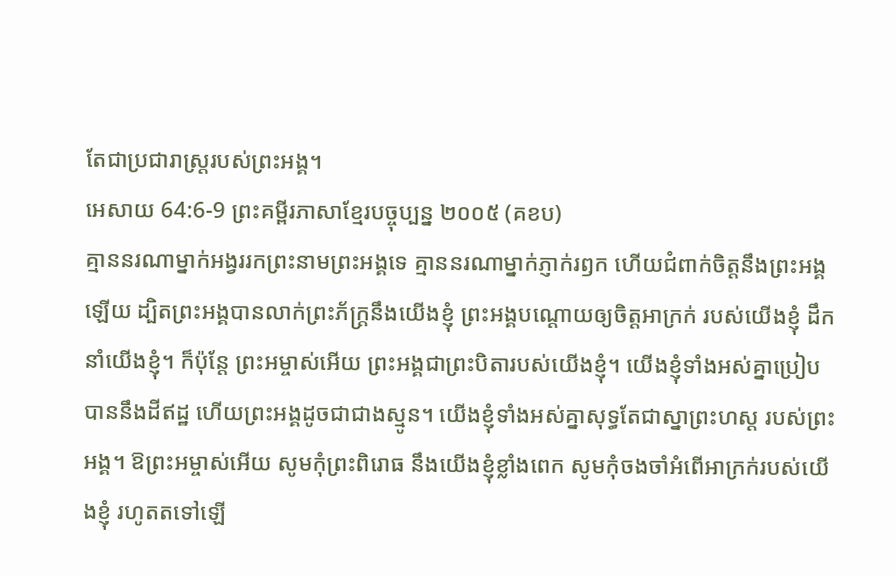តែជាប្រជារាស្ត្ររបស់ព្រះអង្គ។
អេសាយ 64:6-9 ព្រះគម្ពីរភាសាខ្មែរបច្ចុប្បន្ន ២០០៥ (គខប)
គ្មាននរណាម្នាក់អង្វររកព្រះនាមព្រះអង្គទេ គ្មាននរណាម្នាក់ភ្ញាក់រឭក ហើយជំពាក់ចិត្តនឹងព្រះអង្គឡើយ ដ្បិតព្រះអង្គបានលាក់ព្រះភ័ក្ត្រនឹងយើងខ្ញុំ ព្រះអង្គបណ្ដោយឲ្យចិត្តអាក្រក់ របស់យើងខ្ញុំ ដឹកនាំយើងខ្ញុំ។ ក៏ប៉ុន្តែ ព្រះអម្ចាស់អើយ ព្រះអង្គជាព្រះបិតារបស់យើងខ្ញុំ។ យើងខ្ញុំទាំងអស់គ្នាប្រៀបបាននឹងដីឥដ្ឋ ហើយព្រះអង្គដូចជាជាងស្មូន។ យើងខ្ញុំទាំងអស់គ្នាសុទ្ធតែជាស្នាព្រះហស្ដ របស់ព្រះអង្គ។ ឱព្រះអម្ចាស់អើយ សូមកុំព្រះពិរោធ នឹងយើងខ្ញុំខ្លាំងពេក សូមកុំចងចាំអំពើអាក្រក់របស់យើងខ្ញុំ រហូតតទៅឡើ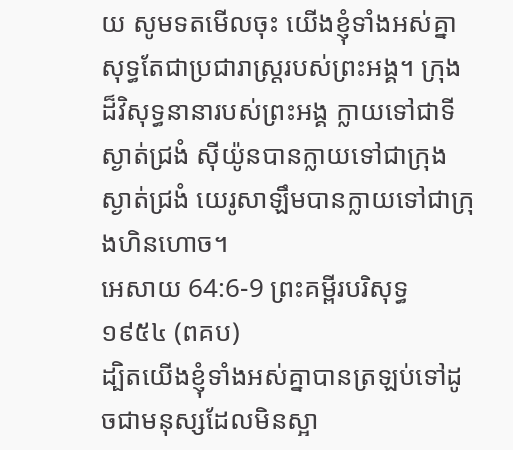យ សូមទតមើលចុះ យើងខ្ញុំទាំងអស់គ្នា សុទ្ធតែជាប្រជារាស្ត្ររបស់ព្រះអង្គ។ ក្រុងដ៏វិសុទ្ធនានារបស់ព្រះអង្គ ក្លាយទៅជាទីស្ងាត់ជ្រងំ ស៊ីយ៉ូនបានក្លាយទៅជាក្រុងស្ងាត់ជ្រងំ យេរូសាឡឹមបានក្លាយទៅជាក្រុងហិនហោច។
អេសាយ 64:6-9 ព្រះគម្ពីរបរិសុទ្ធ ១៩៥៤ (ពគប)
ដ្បិតយើងខ្ញុំទាំងអស់គ្នាបានត្រឡប់ទៅដូចជាមនុស្សដែលមិនស្អា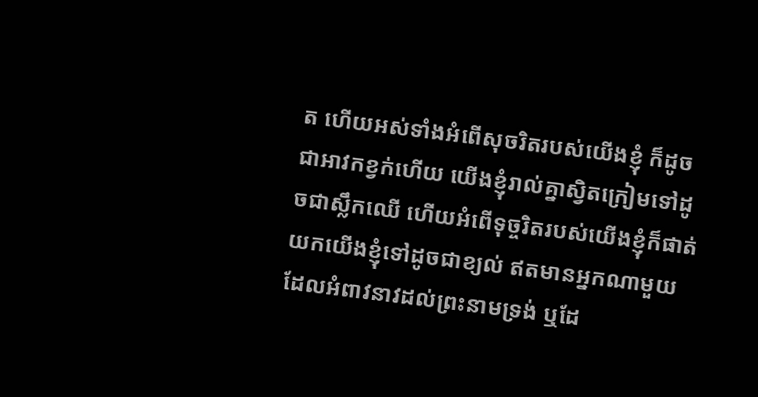ត ហើយអស់ទាំងអំពើសុចរិតរបស់យើងខ្ញុំ ក៏ដូចជាអាវកខ្វក់ហើយ យើងខ្ញុំរាល់គ្នាស្វិតក្រៀមទៅដូចជាស្លឹកឈើ ហើយអំពើទុច្ចរិតរបស់យើងខ្ញុំក៏ផាត់យកយើងខ្ញុំទៅដូចជាខ្យល់ ឥតមានអ្នកណាមួយដែលអំពាវនាវដល់ព្រះនាមទ្រង់ ឬដែ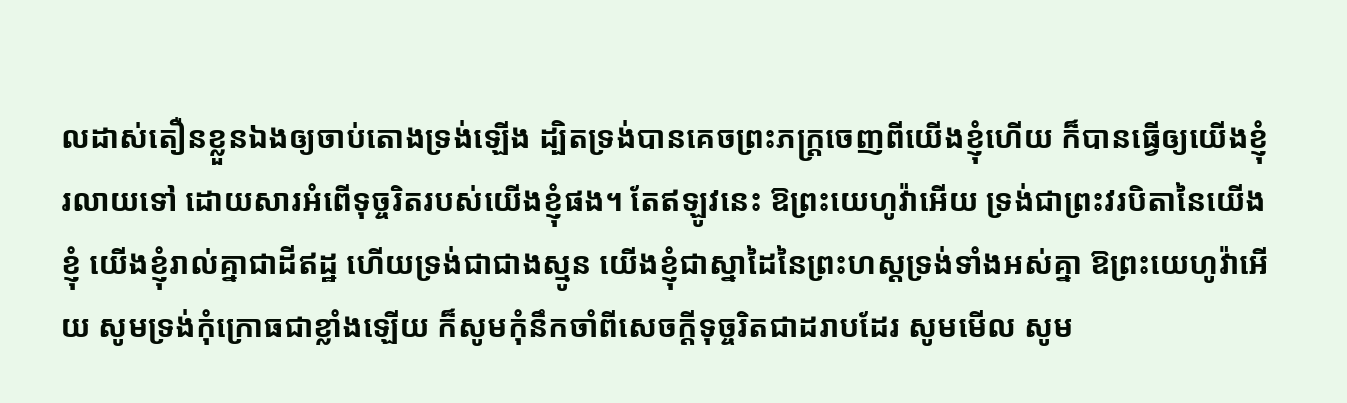លដាស់តឿនខ្លួនឯងឲ្យចាប់តោងទ្រង់ឡើង ដ្បិតទ្រង់បានគេចព្រះភក្ត្រចេញពីយើងខ្ញុំហើយ ក៏បានធ្វើឲ្យយើងខ្ញុំរលាយទៅ ដោយសារអំពើទុច្ចរិតរបស់យើងខ្ញុំផង។ តែឥឡូវនេះ ឱព្រះយេហូវ៉ាអើយ ទ្រង់ជាព្រះវរបិតានៃយើងខ្ញុំ យើងខ្ញុំរាល់គ្នាជាដីឥដ្ឋ ហើយទ្រង់ជាជាងស្មូន យើងខ្ញុំជាស្នាដៃនៃព្រះហស្តទ្រង់ទាំងអស់គ្នា ឱព្រះយេហូវ៉ាអើយ សូមទ្រង់កុំក្រោធជាខ្លាំងឡើយ ក៏សូមកុំនឹកចាំពីសេចក្ដីទុច្ចរិតជាដរាបដែរ សូមមើល សូម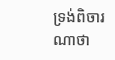ទ្រង់ពិចារណាថា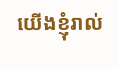យើងខ្ញុំរាល់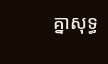គ្នាសុទ្ធ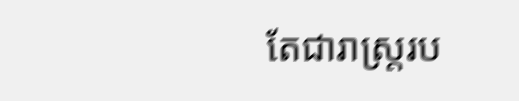តែជារាស្ត្ររប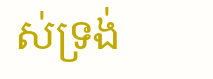ស់ទ្រង់